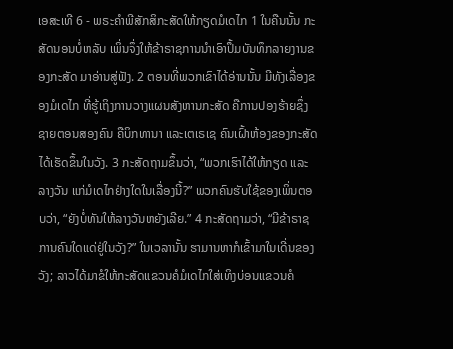ເອສະເທີ 6 - ພຣະຄຳພີສັກສິກະສັດໃຫ້ກຽດມໍເດໄກ 1 ໃນຄືນນັ້ນ ກະສັດນອນບໍ່ຫລັບ ເພິ່ນຈຶ່ງໃຫ້ຂ້າຣາຊການນຳເອົາປຶ້ມບັນທຶກລາຍງານຂອງກະສັດ ມາອ່ານສູ່ຟັງ. 2 ຕອນທີ່ພວກເຂົາໄດ້ອ່ານນັ້ນ ມີທັງເລື່ອງຂອງມໍເດໄກ ທີ່ຮູ້ເຖິງການວາງແຜນສັງຫານກະສັດ ຄືການປອງຮ້າຍຊຶ່ງຊາຍຕອນສອງຄົນ ຄືບິກທານາ ແລະເຕເຣເຊ ຄົນເຝົ້າຫ້ອງຂອງກະສັດໄດ້ເຮັດຂຶ້ນໃນວັງ. 3 ກະສັດຖາມຂຶ້ນວ່າ, “ພວກເຮົາໄດ້ໃຫ້ກຽດ ແລະລາງວັນ ແກ່ມໍເດໄກຢ່າງໃດໃນເລື່ອງນີ້?” ພວກຄົນຮັບໃຊ້ຂອງເພິ່ນຕອບວ່າ, “ຍັງບໍ່ທັນໃຫ້ລາງວັນຫຍັງເລີຍ.” 4 ກະສັດຖາມວ່າ, “ມີຂ້າຣາຊການຄົນໃດແດ່ຢູ່ໃນວັງ?” ໃນເວລານັ້ນ ຮາມານຫາກໍເຂົ້າມາໃນເດີ່ນຂອງວັງ; ລາວໄດ້ມາຂໍໃຫ້ກະສັດແຂວນຄໍມໍເດໄກໃສ່ເທິງບ່ອນແຂວນຄໍ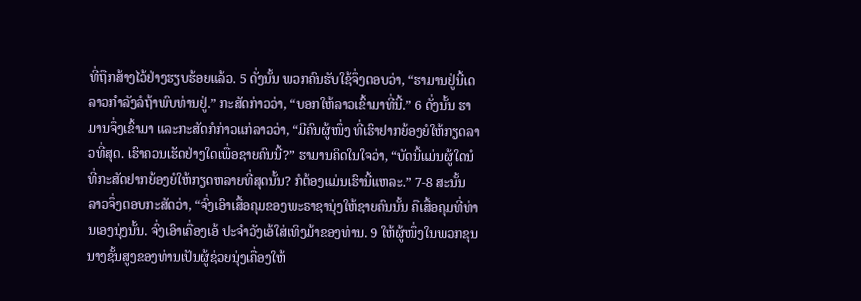ທີ່ຖືກສ້າງໄວ້ຢ່າງຮຽບຮ້ອຍແລ້ວ. 5 ດັ່ງນັ້ນ ພວກຄົນຮັບໃຊ້ຈຶ່ງຕອບວ່າ, “ຮາມານຢູ່ນີ້ເດ ລາວກຳລັງລໍຖ້າພົບທ່ານຢູ່.” ກະສັດກ່າວວ່າ, “ບອກໃຫ້ລາວເຂົ້າມາທີ່ນີ້.” 6 ດັ່ງນັ້ນ ຮາມານຈຶ່ງເຂົ້າມາ ແລະກະສັດກໍກ່າວແກ່ລາວວ່າ, “ມີຄົນຜູ້ໜຶ່ງ ທີ່ເຮົາຢາກຍ້ອງຍໍໃຫ້ກຽດລາວທີ່ສຸດ. ເຮົາຄວນເຮັດຢ່າງໃດເພື່ອຊາຍຄົນນີ້?” ຮາມານຄິດໃນໃຈວ່າ, “ບັດນີ້ແມ່ນຜູ້ໃດນໍ ທີ່ກະສັດຢາກຍ້ອງຍໍໃຫ້ກຽດຫລາຍທີ່ສຸດນັ້ນ? ກໍຕ້ອງແມ່ນເຮົານີ້ແຫລະ.” 7-8 ສະນັ້ນ ລາວຈຶ່ງຕອບກະສັດວ່າ, “ຈົ່ງເອົາເສື້ອຄຸມຂອງພະຣາຊານຸ່ງໃຫ້ຊາຍຄົນນັ້ນ ຄືເສື້ອຄຸມທີ່ທ່ານເອງນຸ່ງນັ້ນ. ຈົ່ງເອົາເຄື່ອງເອ້ ປະຈຳວັງເອ້ໃສ່ເທິງມ້າຂອງທ່ານ. 9 ໃຫ້ຜູ້ໜຶ່ງໃນພວກຂຸນນາງຊັ້ນສູງຂອງທ່ານເປັນຜູ້ຊ່ວຍນຸ່ງເຄື່ອງໃຫ້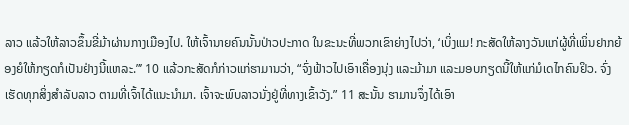ລາວ ແລ້ວໃຫ້ລາວຂຶ້ນຂີ່ມ້າຜ່ານກາງເມືອງໄປ. ໃຫ້ເຈົ້ານາຍຄົນນັ້ນປ່າວປະກາດ ໃນຂະນະທີ່ພວກເຂົາຍ່າງໄປວ່າ, ‘ເບິ່ງແມ! ກະສັດໃຫ້ລາງວັນແກ່ຜູ້ທີ່ເພິ່ນຢາກຍ້ອງຍໍໃຫ້ກຽດກໍເປັນຢ່າງນີ້ແຫລະ.”’ 10 ແລ້ວກະສັດກໍກ່າວແກ່ຮາມານວ່າ, “ຈົ່ງຟ້າວໄປເອົາເຄື່ອງນຸ່ງ ແລະມ້າມາ ແລະມອບກຽດນີ້ໃຫ້ແກ່ມໍເດໄກຄົນຢິວ. ຈົ່ງເຮັດທຸກສິ່ງສຳລັບລາວ ຕາມທີ່ເຈົ້າໄດ້ແນະນຳມາ. ເຈົ້າຈະພົບລາວນັ່ງຢູ່ທີ່ທາງເຂົ້າວັງ.” 11 ສະນັ້ນ ຮາມານຈຶ່ງໄດ້ເອົາ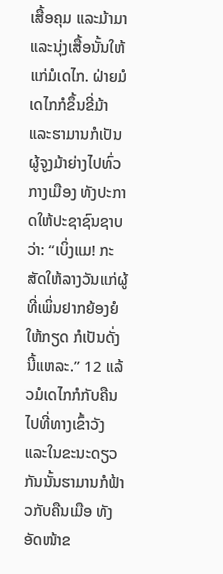ເສື້ອຄຸມ ແລະມ້າມາ ແລະນຸ່ງເສື້ອນັ້ນໃຫ້ແກ່ມໍເດໄກ. ຝ່າຍມໍເດໄກກໍຂຶ້ນຂີ່ມ້າ ແລະຮາມານກໍເປັນຜູ້ຈູງມ້າຍ່າງໄປທົ່ວກາງເມືອງ ທັງປະກາດໃຫ້ປະຊາຊົນຊາບວ່າ: “ເບິ່ງແມ! ກະສັດໃຫ້ລາງວັນແກ່ຜູ້ທີ່ເພິ່ນຢາກຍ້ອງຍໍໃຫ້ກຽດ ກໍເປັນດັ່ງນີ້ແຫລະ.” 12 ແລ້ວມໍເດໄກກໍກັບຄືນໄປທີ່ທາງເຂົ້າວັງ ແລະໃນຂະນະດຽວກັນນັ້ນຮາມານກໍຟ້າວກັບຄືນເມືອ ທັງອັດໜ້າຂ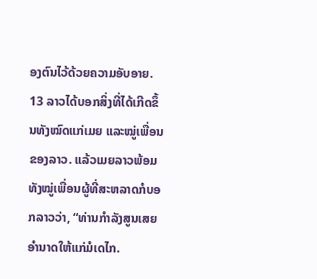ອງຕົນໄວ້ດ້ວຍຄວາມອັບອາຍ. 13 ລາວໄດ້ບອກສິ່ງທີ່ໄດ້ເກີດຂຶ້ນທັງໝົດແກ່ເມຍ ແລະໝູ່ເພື່ອນຂອງລາວ. ແລ້ວເມຍລາວພ້ອມທັງໝູ່ເພື່ອນຜູ້ທີ່ສະຫລາດກໍບອກລາວວ່າ, “ທ່ານກຳລັງສູນເສຍອຳນາດໃຫ້ແກ່ມໍເດໄກ.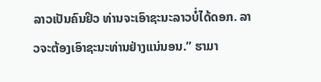ລາວເປັນຄົນຢິວ ທ່ານຈະເອົາຊະນະລາວບໍ່ໄດ້ດອກ. ລາວຈະຕ້ອງເອົາຊະນະທ່ານຢ່າງແນ່ນອນ.” ຮາມາ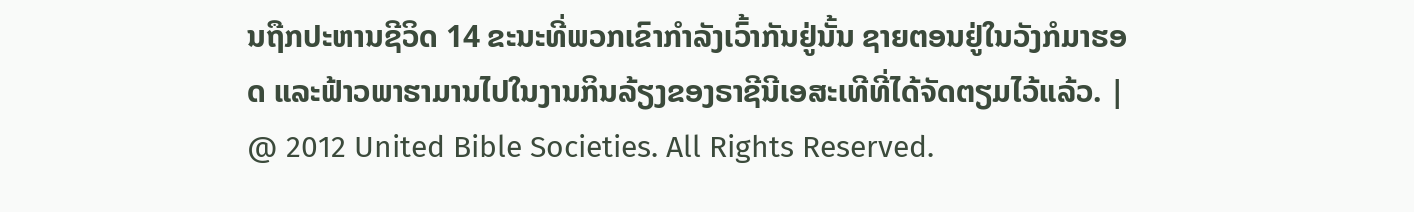ນຖືກປະຫານຊີວິດ 14 ຂະນະທີ່ພວກເຂົາກຳລັງເວົ້າກັນຢູ່ນັ້ນ ຊາຍຕອນຢູ່ໃນວັງກໍມາຮອດ ແລະຟ້າວພາຮາມານໄປໃນງານກິນລ້ຽງຂອງຣາຊີນີເອສະເທີທີ່ໄດ້ຈັດຕຽມໄວ້ແລ້ວ. |
@ 2012 United Bible Societies. All Rights Reserved.